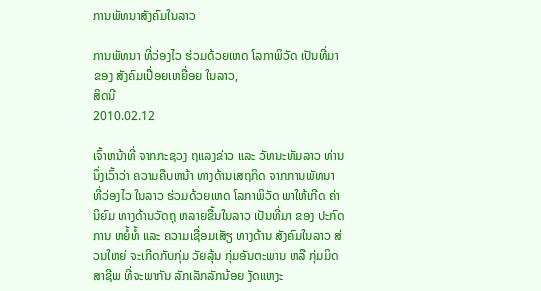ການພັທນາສັງຄົມໃນລາວ

ການພັທນາ ທີ່ວ່ອງໄວ ຮ່ວມດ້ວຍເຫດ ໂລກາພິວັດ ເປັນທີ່ມາຂອງ ສັງຄົມເປື່ອຍເຫຍື່ອຍ ໃນລາວ,
ສິດນີ
2010.02.12

ເຈົ້າຫນ້າທີ່ ຈາກກະຊວງ ຖແລງຂ່າວ ແລະ ວັທນະທັມລາວ ທ່ານນຶ່ງເວົ້າວ່າ ຄວາມຄືບຫນ້າ ທາງດ້ານເສຖກິດ ຈາກການພັທນາ ທີ່ວ່ອງໄວ ໃນລາວ ຮ່ວມດ້ວຍເຫດ ໂລກາພິວັດ ພາໃຫ້ເກີດ ຄ່ານິຍົມ ທາງດ້ານວັດຖຸ ຫລາຍຂື້ນໃນລາວ ເປັນທີ່ມາ ຂອງ ປະກົດການ ຫຍໍ້ທໍ້ ແລະ ຄວາມເຊື່ອມເສັຽ ທາງດ້ານ ສັງຄົມໃນລາວ ສ່ວນໃຫຍ່ ຈະເກີດກັບກຸ່ມ ວັຍລຸ້ນ ກຸ່ມອັນຕະພານ ຫລື ກຸ່ມມິດສາຊີພ ທີ່ຈະພາກັນ ລັກເລັກລັກນ້ອຍ ງັດແຫງະ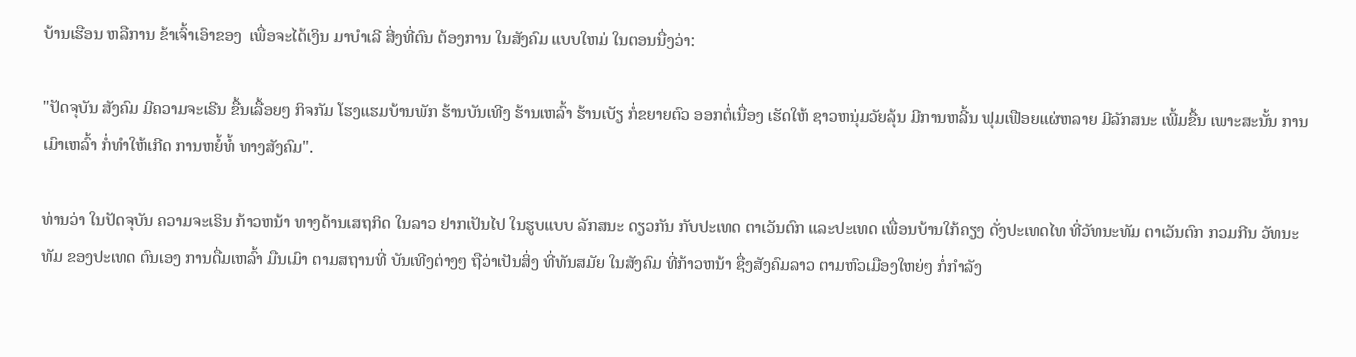ບ້ານເຮືອນ ຫລືການ ຂ້າເຈົ້າເອົາຂອງ  ເພື່ອຈະໄດ້ເງິນ ມາບຳເລີ ສີ່ງທີ່ຕົນ ຕ້ອງການ ໃນສັງຄົມ ແບບໃຫມ່ ໃນຕອນນື່ງວ່າ:

"ປັດຈຸບັນ ສັງຄົມ ມີຄວາມຈະເຣີນ ຂື້ນເລື້ອຍໆ ກິຈກັມ ໂຮງແຮມບ້ານພັກ ຮ້ານບັນເທີງ ຮ້ານເຫລົ້າ ຮ້ານເບັຽ ກໍ່ຂຍາຍຕົວ ອອກຕໍ່ເນື່ອງ ເຮັດໃຫ້ ຊາວຫນຸ່ມວັຍລຸ້ນ ມີການຫລີ້ນ ຟຸມເຟືອຍແຜ່ຫລາຍ ມີລັກສນະ ເພີ້ມຂື້ນ ເພາະສະນັ້ນ ການເມົາເຫລົ້າ ກໍ່ທຳໃຫ້ເກີດ ການຫຍໍ້ທໍ້ ທາງສັງຄົມ".

ທ່ານວ່າ ໃນປັດຈຸບັນ ຄວາມຈະເຣິນ ກ້າວຫນ້າ ທາງດ້ານເສຖກິດ ໃນລາວ ຢາກເປັນໄປ ໃນຮູບແບບ ລັກສນະ ດຽວກັນ ກັບປະເທດ ຕາເວັນຕົກ ແລະປະເທດ ເພື່ອນບ້ານໃກ້ຄຽງ ດັ່ງປະເທດໄທ ທີ່ວັທນະທັມ ຕາເວັນຕົກ ກວມກີນ ວັທນະທັມ ຂອງປະເທດ ຕົນເອງ ການດື່ມເຫລົ້າ ມືນເມົາ ຕາມສຖານທີ່ ບັນເທີງຕ່າງໆ ຖືວ່າເປັນສິ່ງ ທີ່ທັນສມັຍ ໃນສັງຄົມ ທີ່ກ້າວຫນ້າ ຊື່ງສັງຄົມລາວ ຕາມຫົວເມືອງໃຫຍ່ໆ ກໍ່ກຳລັງ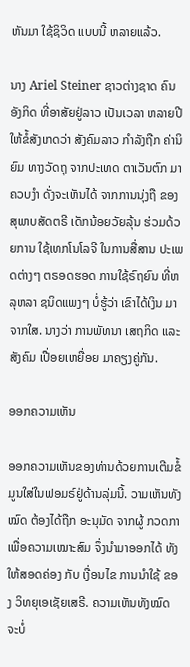ຫັນມາ ໃຊ້ຊິວິດ ແບບນີ້ ຫລາຍແລ້ວ.

ນາງ Ariel Steiner ຊາວຕ່າງຊາດ ຄົນອັງກິດ ທີ່ອາສັຍຢູ່ລາວ ເປັນເວລາ ຫລາຍປີ ໃຫ້ຂໍ້ສັງເກດວ່າ ສັງຄົມລາວ ກຳລັງຖືກ ຄ່ານິຍົມ ທາງວັດຖຸ ຈາກປະເທດ ຕາເວັນຕົກ ມາຄວບງຳ ດັ່ງຈະເຫັນໄດ້ ຈາກການນຸ່ງຖື ຂອງສຸພາບສັດຕຣີ ເດັກນ້ອຍວັຍລຸ້ນ ຮ່ວມດ້ວຍການ ໃຊ້ເທກໂນໂລຈີ ໃນການສື່ສານ ປະເພດຕ່າງໆ ຕຣອດຮອດ ການໃຊ້ຣົຖຍົນ ທີ່ຫລຸຫລາ ຊນິດແພງໆ ບໍ່ຮູ້ວ່າ ເຂົາໄດ້ເງິນ ມາຈາກໃສ. ນາງວ່າ ການພັທນາ ເສຖກິດ ແລະສັງຄົມ ເປື່ອຍເຫຍື່ອຍ ມາຄຽງຄູ່ກັນ.

ອອກຄວາມເຫັນ

ອອກຄວາມເຫັນຂອງທ່ານດ້ວຍການເຕີມຂໍ້ມູນໃສ່ໃນຟອມຣ໌ຢູ່ດ້ານລຸ່ມນີ້. ວາມເຫັນທັງໝົດ ຕ້ອງໄດ້ຖືກ ອະນຸມັດ ຈາກຜູ້ ກວດກາ ເພື່ອຄວາມເໝາະສົມ ຈຶ່ງນໍາມາອອກໄດ້ ທັງໃຫ້ສອດຄ່ອງ ກັບ ເງື່ອນໄຂ ການນຳໃຊ້ ຂອງ ວິທຍຸເອເຊັຍເສຣີ. ຄວາມເຫັນທັງໝົດ ຈະບໍ່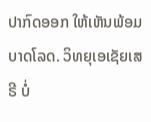ປາກົດອອກ ໃຫ້ເຫັນພ້ອມບາດໂລດ. ວິທຍຸເອເຊັຍເສຣີ ບໍ່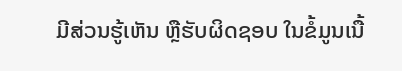ມີສ່ວນຮູ້ເຫັນ ຫຼືຮັບຜິດຊອບ ໃນຂໍ້ມູນເນື້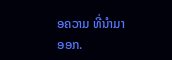ອຄວາມ ທີ່ນໍາມາອອກ.